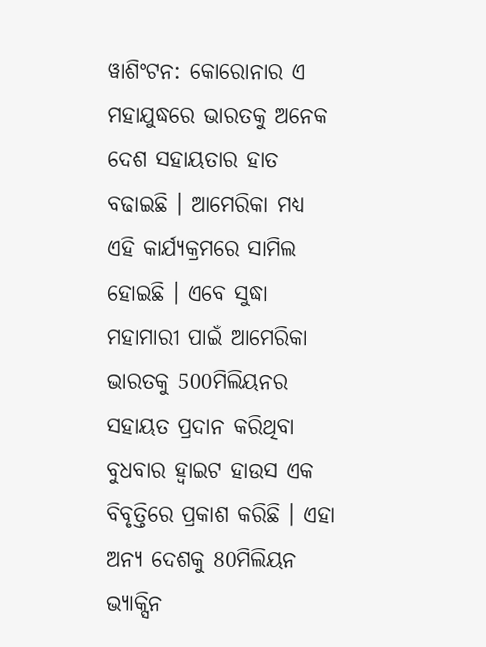ୱାଶିଂଟନ: କୋରୋନାର ଏ ମହାଯୁଦ୍ଧରେ ଭାରତକୁ ଅନେକ ଦେଶ ସହାୟତାର ହାତ ବଢାଇଛି । ଆମେରିକା ମଧ୍ୟ ଏହି କାର୍ଯ୍ୟକ୍ରମରେ ସାମିଲ ହୋଇଛି । ଏବେ ସୁଦ୍ଧା ମହାମାରୀ ପାଇଁ ଆମେରିକା ଭାରତକୁ 500ମିଲିୟନର ସହାୟତ ପ୍ରଦାନ କରିଥିବା ବୁଧବାର ହ୍ବାଇଟ ହାଉସ ଏକ ବିବୃତ୍ତିରେ ପ୍ରକାଶ କରିଛି । ଏହା ଅନ୍ୟ ଦେଶକୁ 80ମିଲିୟନ ଭ୍ୟାକ୍ସିନ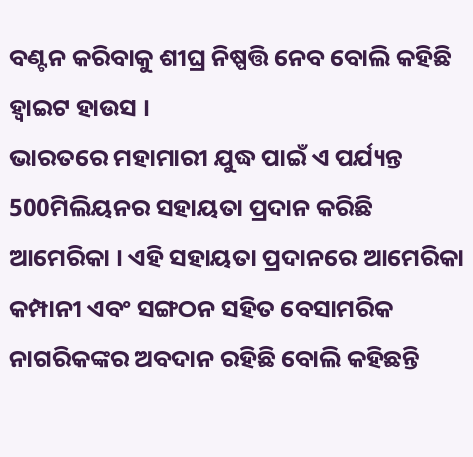ବଣ୍ଟନ କରିବାକୁ ଶୀଘ୍ର ନିଷ୍ପତ୍ତି ନେବ ବୋଲି କହିଛି ହ୍ବାଇଟ ହାଉସ ।
ଭାରତରେ ମହାମାରୀ ଯୁଦ୍ଧ ପାଇଁ ଏ ପର୍ଯ୍ୟନ୍ତ 500ମିଲିୟନର ସହାୟତା ପ୍ରଦାନ କରିଛି ଆମେରିକା । ଏହି ସହାୟତା ପ୍ରଦାନରେ ଆମେରିକା କମ୍ପାନୀ ଏବଂ ସଙ୍ଗଠନ ସହିତ ବେସାମରିକ ନାଗରିକଙ୍କର ଅବଦାନ ରହିଛି ବୋଲି କହିଛନ୍ତି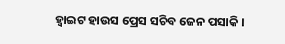ହ୍ବାଇଟ ହାଉସ ପ୍ରେସ ସଚିବ ଜେନ ପସାକି ।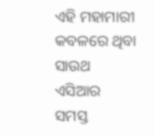ଏହି ମହାମାରୀ କବଳରେ ଥିବା ସାଉଥ ଏସିଆର ସମସ୍ତ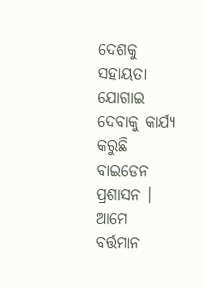ଦେଶକୁ ସହାୟତା ଯୋଗାଇ ଦେବାକୁ କାର୍ଯ୍ୟ କରୁଛି ବାଇଡେନ ପ୍ରଶାସନ । ଆମେ ବର୍ତ୍ତମାନ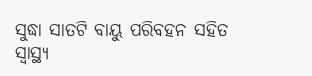ସୁଦ୍ଧା ସାତଟି ବାୟୁ ପରିବହନ ସହିତ ସ୍ବାସ୍ଥ୍ଯ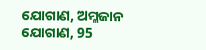ଯୋଗାଣ, ଅମ୍ଳଜାନ ଯୋଗାଣ, 95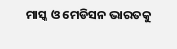ମାସ୍କ ଓ ମେଡିସନ ଭାରତକୁ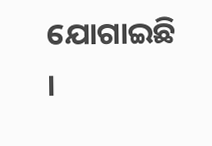ଯୋଗାଇଛି ।